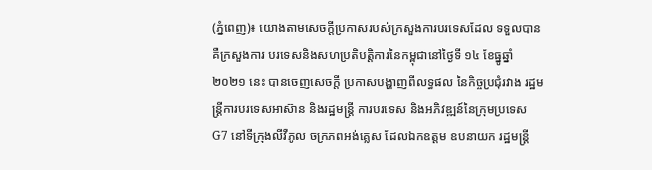(ភ្នំពេញ)៖ យោងតាមសេចក្តីប្រកាសរបស់ក្រសួងការបរទេសដែល ទទួលបាន គឺក្រសួងការ បរទេសនិងសហប្រតិបត្តិការនៃកម្ពុជានៅថ្ងៃទី ១៤ ខែធ្នូឆ្នាំ ២០២១ នេះ បានចេញសេចក្តី ប្រកាសបង្ហាញពីលទ្ធផល នៃកិច្ចប្រជុំរវាង រដ្ឋមន្រ្តីការបរទេសអាស៊ាន និងរដ្ឋមន្រ្តី ការបរទេស និងអភិវឌ្ឍន៍នៃក្រុមប្រទេស G7 នៅទីក្រុងលីវឺភូល ចក្រភពអង់គ្លេស ដែលឯកឧត្តម ឧបនាយក រដ្ឋមន្ត្រី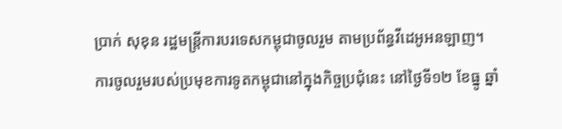ប្រាក់ សុខុន រដ្ឋមន្ត្រីការបរទេសកម្ពុជាចូលរួម តាមប្រព័ន្ធវីដេអូអនឡាញ។
ការចូលរួមរបស់ប្រមុខការទូតកម្ពុជានៅក្នុងកិច្ចប្រជុំនេះ នៅថ្ងៃទី១២ ខែធ្នូ ឆ្នាំ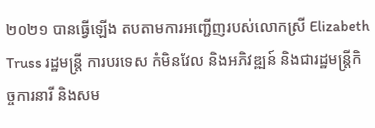២០២១ បានធ្វើឡើង តបតាមការអញ្ជើញរបស់លោកស្រី Elizabeth Truss រដ្ឋមន្រ្តី ការបរទេស កំមិនវែល និងអភិវឌ្ឍន៍ និងជារដ្ឋមន្រ្តីកិច្ចការនារី និងសម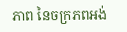ភាព នៃចក្រភពអង់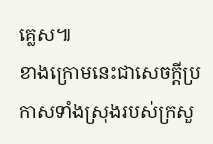គ្លេស៕
ខាងក្រោមនេះជាសេចក្តីប្រកាសទាំងស្រុងរបស់ក្រសួ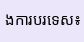ងការបរទេស៖